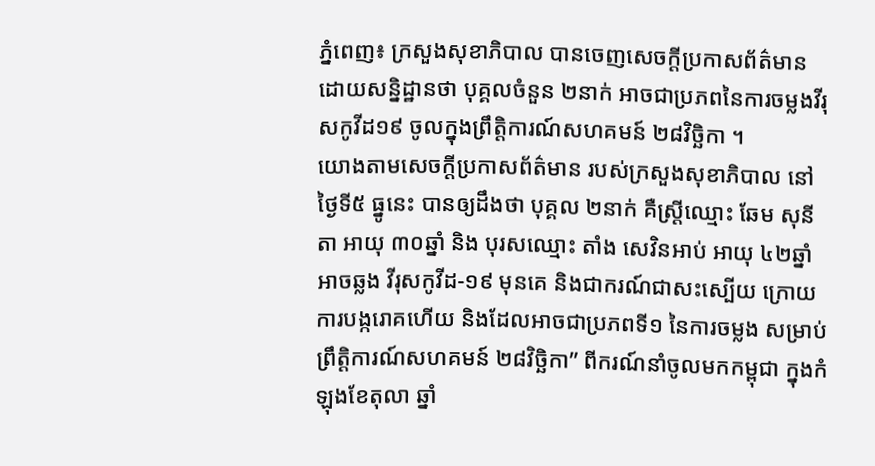ភ្នំពេញ៖ ក្រសួងសុខាភិបាល បានចេញសេចក្ដីប្រកាសព័ត៌មាន ដោយសន្និដ្ឋានថា បុគ្គលចំនួន ២នាក់ អាចជាប្រភពនៃការចម្លងវីរុសកូវីដ១៩ ចូលក្នុងព្រឹត្តិការណ៍សហគមន៍ ២៨វិច្ឆិកា ។
យោងតាមសេចក្ដីប្រកាសព័ត៌មាន របស់ក្រសួងសុខាភិបាល នៅថ្ងៃទី៥ ធ្នូនេះ បានឲ្យដឹងថា បុគ្គល ២នាក់ គឺស្ត្រីឈ្មោះ ឆែម សុនីតា អាយុ ៣០ឆ្នាំ និង បុរសឈ្មោះ តាំង សេវិនអាប់ អាយុ ៤២ឆ្នាំ អាចឆ្លង វីរុសកូវីដ-១៩ មុនគេ និងជាករណ៍ជាសះស្បើយ ក្រោយការបង្ករោគហើយ និងដែលអាចជាប្រភពទី១ នៃការចម្លង សម្រាប់ព្រឹត្តិការណ៍សហគមន៍ ២៨វិច្ឆិកា” ពីករណ៍នាំចូលមកកម្ពុជា ក្នុងកំឡុងខែតុលា ឆ្នាំ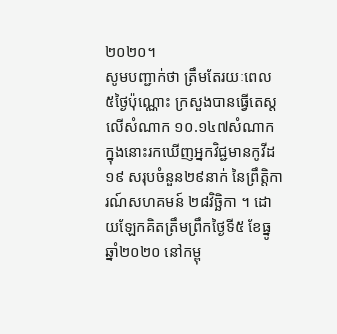២០២០។
សូមបញ្ជាក់ថា ត្រឹមតែរយៈពេល ៥ថ្ងៃប៉ុណ្ណោះ ក្រសួងបានធ្វើតេស្ដលើសំណាក ១០.១៤៧សំណាក ក្នុងនោះរកឃើញអ្នកវិជ្ជមានកូវីដ១៩ សរុបចំនួន២៩នាក់ នៃព្រឹត្តិការណ៍សហគមន៍ ២៨វិច្ឆិកា ។ ដោយឡែកគិតត្រឹមព្រឹកថ្ងៃទី៥ ខែធ្នូ ឆ្នាំ២០២០ នៅកម្ពុ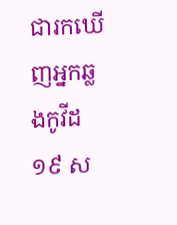ជារកឃើញអ្នកឆ្លងកូវីដ១៩ ស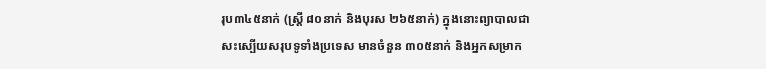រុប៣៤៥នាក់ (ស្ត្រី ៨០នាក់ និងបុរស ២៦៥នាក់) ក្នុងនោះព្យាបាលជាសះស្បើយសរុបទូទាំងប្រទេស មានចំនួន ៣០៥នាក់ និងអ្នកសម្រាក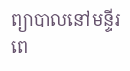ព្យាបាលនៅមន្ទីរពេ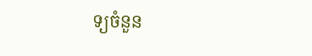ទ្យចំនួន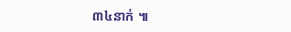៣៤នាក់ ៕